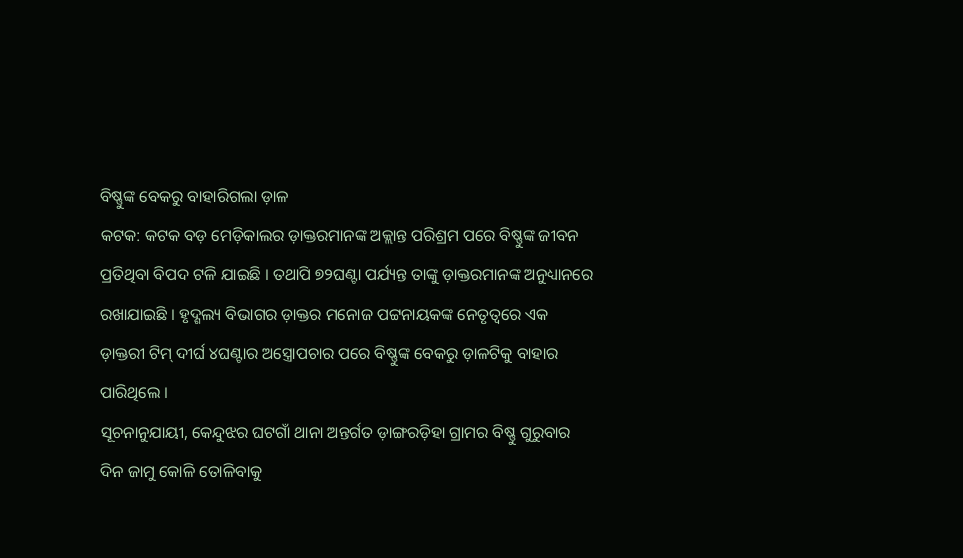ବିଷ୍ଣୁଙ୍କ ବେକରୁ ବାହାରିଗଲା ଡ଼ାଳ
କଟକ: କଟକ ବଡ଼ ମେଡ଼ିକାଲର ଡ଼ାକ୍ତରମାନଙ୍କ ଅକ୍ଲାନ୍ତ ପରିଶ୍ରମ ପରେ ବିଷ୍ଣୁଙ୍କ ଜୀବନ ପ୍ରତିଥିବା ବିପଦ ଟଳି ଯାଇଛି । ତଥାପି ୭୨ଘଣ୍ଟା ପର୍ଯ୍ୟନ୍ତ ତାଙ୍କୁ ଡ଼ାକ୍ତରମାନଙ୍କ ଅନୁଧ୍ୟାନରେ ରଖାଯାଇଛି । ହୃଦ୍ଶଲ୍ୟ ବିଭାଗର ଡ଼ାକ୍ତର ମନୋଜ ପଟ୍ଟନାୟକଙ୍କ ନେତୃତ୍ୱରେ ଏକ ଡ଼ାକ୍ତରୀ ଟିମ୍ ଦୀର୍ଘ ୪ଘଣ୍ଟାର ଅସ୍ତ୍ରୋପଚାର ପରେ ବିଷ୍ଣୁଙ୍କ ବେକରୁ ଡ଼ାଳଟିକୁ ବାହାର ପାରିଥିଲେ ।
ସୂଚନାନୁଯାୟୀ, କେନ୍ଦୁଝର ଘଟଗାଁ ଥାନା ଅନ୍ତର୍ଗତ ଡ଼ାଙ୍ଗରଡ଼ିହା ଗ୍ରାମର ବିଷ୍ଣୁ ଗୁରୁବାର ଦିନ ଜାମୁ କୋଳି ତୋଳିବାକୁ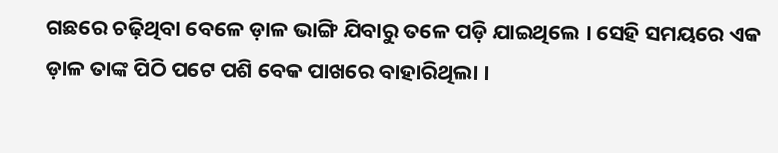ଗଛରେ ଚଢ଼ିଥିବା ବେଳେ ଡ଼ାଳ ଭାଙ୍ଗି ଯିବାରୁ ତଳେ ପଡ଼ି ଯାଇଥିଲେ । ସେହି ସମୟରେ ଏକ ଡ଼ାଳ ତାଙ୍କ ପିଠି ପଟେ ପଶି ବେକ ପାଖରେ ବାହାରିଥିଲା ।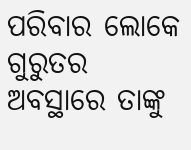ପରିବାର ଲୋକେ ଗୁରୁତର ଅବସ୍ଥାରେ ତାଙ୍କୁ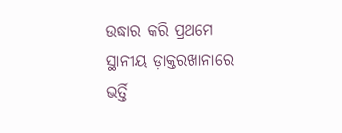ଉଦ୍ଧାର କରି ପ୍ରଥମେ ସ୍ଥାନୀୟ ଡ଼ାକ୍ତରଖାନାରେ ଭର୍ତ୍ତି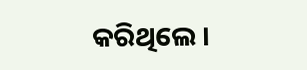କରିଥିଲେ ।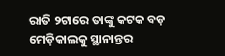ରାତି ୨ଟାରେ ତାଙ୍କୁ କଟକ ବଡ଼ ମେଡ଼ିକାଲକୁ ସ୍ଥାନାନ୍ତର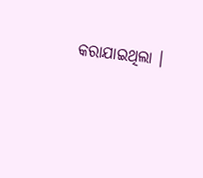କରାଯାଇଥିଲା ।